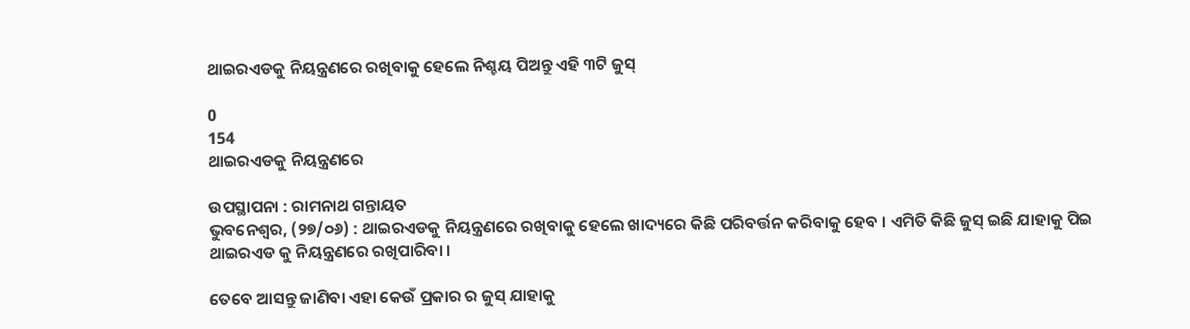ଥାଇରଏଡକୁ ନିୟନ୍ତ୍ରଣରେ ରଖିବାକୁ ହେଲେ ନିଶ୍ଚୟ ପିଅନ୍ତୁ ଏହି ୩ଟି ଜୁସ୍

0
154
ଥାଇରଏଡକୁ ନିୟନ୍ତ୍ରଣରେ

ଉପସ୍ଥାପନା : ରାମନାଥ ଗନ୍ତାୟତ
ଭୁବନେଶ୍ୱର, (୨୭/୦୬) : ଥାଇରଏଡକୁ ନିୟନ୍ତ୍ରଣରେ ରଖିବାକୁ ହେଲେ ଖାଦ୍ୟରେ କିଛି ପରିବର୍ତ୍ତନ କରିବାକୁ ହେବ । ଏମିତି କିଛି ଜୁସ୍ ଇଛି ଯାହାକୁ ପିଇ ଥାଇରଏଡ କୁ ନିୟନ୍ତ୍ରଣରେ ରଖିପାରିବା ।

ତେବେ ଆସନ୍ତୁ ଜାଣିବା ଏହା କେଉଁ ପ୍ରକାର ର ଜୁସ୍ ଯାହାକୁ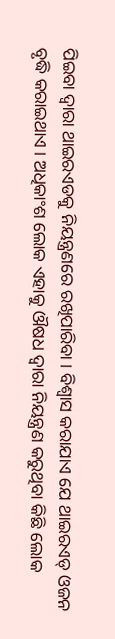ପିଇବା ଦ୍ୱାରା ଥାଇରଏଡକୁ ନିୟନ୍ତ୍ରଣରେ ରଖିପାରିବା । ବିଶ୍ୱାସ କରାଯାଏ ଯେ ଥାଇରଏଡ୍ ଓଜନ ବୃଦ୍ଧି କରାଇଥାଏ । ଅଧିକାଂଶ ଲୋକ ଏହାକୁ ଔଷଧ ଦ୍ୱାରା ନିୟନ୍ତ୍ରଣ କରୁଥିବା କିଛି ଲୋକ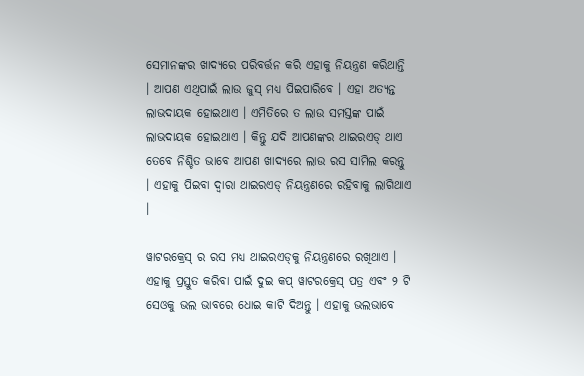ସେମାନଙ୍କର ଖାଦ୍ୟରେ ପରିବର୍ତ୍ତନ କରି ଏହାକୁ ନିୟନ୍ତ୍ରଣ କରିଥାନ୍ତି । ଆପଣ ଏଥିପାଇଁ ଲାଉ ଜୁସ୍ ମଧ୍ୟ ପିଇପାରିବେ । ଏହା ଅତ୍ୟନ୍ତ ଲାଭଦାୟକ ହୋଇଥାଏ । ଏମିତିରେ ତ ଲାଉ ସମସ୍ତଙ୍କ ପାଇଁ ଲାଭଦାୟକ ହୋଇଥାଏ । କିନ୍ତୁ ଯଦି ଆପଣଙ୍କର ଥାଇରଏଡ୍ ଥାଏ ତେବେ ନିଶ୍ଚିତ ଭାବେ ଆପଣ ଖାଦ୍ୟରେ ଲାଉ ରସ ସାମିଲ କରନ୍ତୁ । ଏହାକୁ ପିଇବା ଦ୍ୱାରା ଥାଇରଏଡ୍ ନିୟନ୍ତ୍ରଣରେ ରହିବାକୁ ଲାଗିଥାଏ ।

ୱାଟରକ୍ରେସ୍‌ ର ରସ ମଧ୍ୟ ଥାଇରଏଡ୍‌କୁ ନିୟନ୍ତ୍ରଣରେ ରଖିଥାଏ । ଏହାକୁ ପ୍ରସ୍ତୁତ କରିବା ପାଇଁ ଦୁଇ କପ୍ ୱାଟରକ୍ରେସ୍‌ ପତ୍ର ଏବଂ ୨ ଟି ସେଓକୁ ଭଲ ଭାବରେ ଧୋଇ କାଟି ଦିଅନ୍ତୁ । ଏହାକୁ ଭଲଭାବେ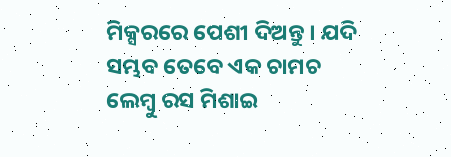ମିକ୍ସରରେ ପେଶୀ ଦିଅନ୍ତୁ । ଯଦି ସମ୍ଭବ ତେବେ ଏକ ଚାମଚ ଲେମ୍ବୁ ରସ ମିଶାଇ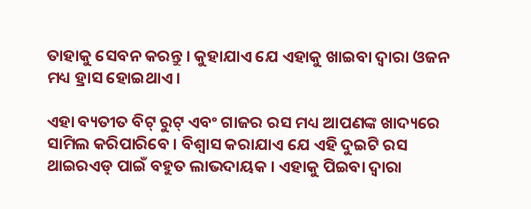ତାହାକୁ ସେବନ କରନ୍ତୁ । କୁହାଯାଏ ଯେ ଏହାକୁ ଖାଇବା ଦ୍ୱାରା ଓଜନ ମଧ୍ୟ ହ୍ରାସ ହୋଇଥାଏ ।

ଏହା ବ୍ୟତୀତ ବିଟ୍ ରୁଟ୍ ଏବଂ ଗାଜର ରସ ମଧ୍ୟ ଆପଣଙ୍କ ଖାଦ୍ୟରେ ସାମିଲ କରିପାରିବେ । ବିଶ୍ୱାସ କରାଯାଏ ଯେ ଏହି ଦୁଇଟି ରସ ଥାଇରଏଡ୍ ପାଇଁ ବହୁତ ଲାଭଦାୟକ । ଏହାକୁ ପିଇବା ଦ୍ୱାରା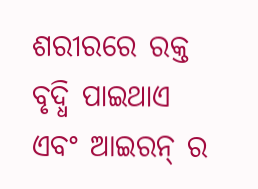ଶରୀରରେ ରକ୍ତ ବୃଦ୍ଧି ପାଇଥାଏ ଏବଂ ଆଇରନ୍‌ ର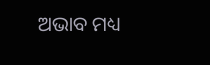ଅଭାବ ମଧ୍ୟ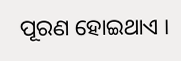ପୂରଣ ହୋଇଥାଏ ।